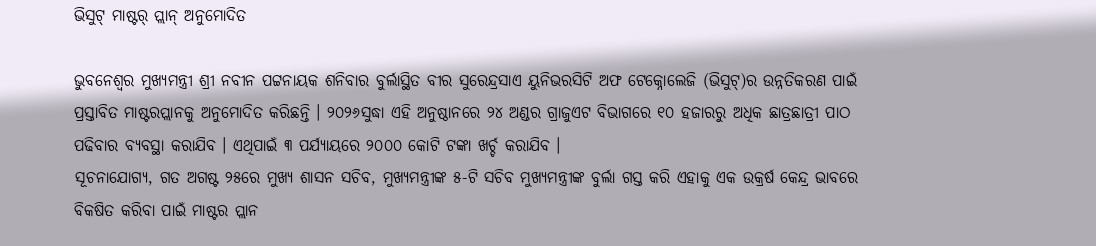ଭିସୁଟ୍ ମାଷ୍ଟର୍ ପ୍ଲାନ୍ ଅନୁମୋଦିତ

ଭୁବନେଶ୍ୱର ମୁଖ୍ୟମନ୍ତ୍ରୀ ଶ୍ରୀ ନବୀନ ପଟ୍ଟନାୟକ ଶନିବାର ବୁର୍ଲାସ୍ଥିତ ବୀର ସୁରେନ୍ଦ୍ରସାଏ ୟୁନିଭରସିଟି ଅଫ ଟେକ୍ନୋଲେଜି (ଭିସୁଟ୍)ର ଉନ୍ନତିକରଣ ପାଇଁ ପ୍ରସ୍ତାବିତ ମାଷ୍ଟରପ୍ଲାନକୁ ଅନୁମୋଦିତ କରିଛନ୍ତି । ୨୦୨୬ସୁଦ୍ଧା ଏହି ଅନୁଷ୍ଠାନରେ ୨୪ ଅଣ୍ଡର ଗ୍ରାଜୁଏଟ ବିଭାଗରେ ୧୦ ହଜାରରୁ ଅଧିକ ଛାତ୍ରଛାତ୍ରୀ ପାଠ ପଢିବାର ବ୍ୟବସ୍ଥା କରାଯିବ । ଏଥିପାଇଁ ୩ ପର୍ଯ୍ୟାୟରେ ୨୦୦୦ କୋଟି ଟଙ୍କା ଖର୍ଚ୍ଚ କରାଯିବ ।
ସୂଚନାଯୋଗ୍ୟ, ଗତ ଅଗଷ୍ଟ ୨୫ରେ ମୁଖ୍ୟ ଶାସନ ସଚିବ, ମୁଖ୍ୟମନ୍ତ୍ରୀଙ୍କ ୫-ଟି ସଚିବ ମୁଖ୍ୟମନ୍ତ୍ରୀଙ୍କ ବୁର୍ଲା ଗସ୍ତ କରି ଏହାକୁ ଏକ ଉକ୍ରର୍ଷ କେନ୍ଦ୍ର ଭାବରେ ବିକଷିତ କରିବା ପାଇଁ ମାଷ୍ଟର ପ୍ଲାନ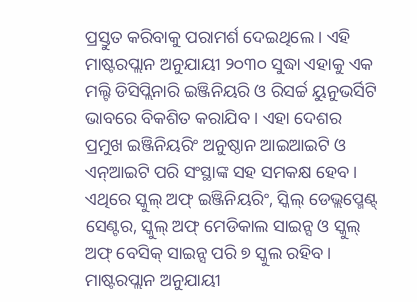ପ୍ରସ୍ତୁତ କରିବାକୁ ପରାମର୍ଶ ଦେଇଥିଲେ । ଏହି ମାଷ୍ଟରପ୍ଲାନ ଅନୁଯାୟୀ ୨୦୩୦ ସୁଦ୍ଧା ଏହାକୁ ଏକ ମଲ୍ଟି ଡିସିପ୍ଲିନାରି ଇଞ୍ଜିନିୟରି ଓ ରିସର୍ଚ୍ଚ ୟୁନୁଭର୍ସିଟି ଭାବରେ ବିକଶିତ କରାଯିବ । ଏହା ଦେଶର ପ୍ରମୁଖ ଇଞ୍ଜିନିୟରିଂ ଅନୁଷ୍ଠାନ ଆଇଆଇଟି ଓ ଏନ୍ଆଇଟି ପରି ସଂସ୍ଥାଙ୍କ ସହ ସମକକ୍ଷ ହେବ । ଏଥିରେ ସ୍କୁଲ୍ ଅଫ୍ ଇଞ୍ଜିନିୟରିଂ, ସ୍କିଲ୍ ଡେଭ୍ଲପ୍ମେଣ୍ଟ୍ ସେଣ୍ଟର, ସ୍କୁଲ୍ ଅଫ୍ ମେଡିକାଲ ସାଇନ୍ସ ଓ ସ୍କୁଲ୍ ଅଫ୍ ବେସିକ୍ ସାଇନ୍ସ ପରି ୭ ସ୍କୁଲ ରହିବ ।
ମାଷ୍ଟରପ୍ଲାନ ଅନୁଯାୟୀ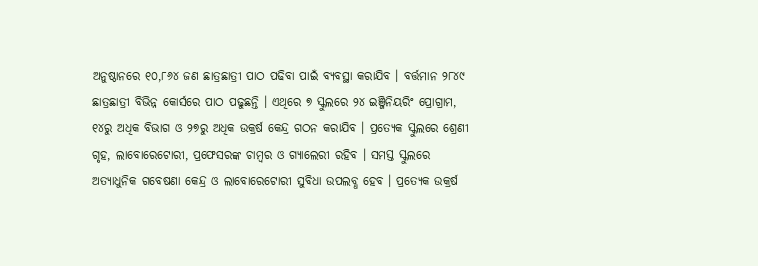ଅନୁଷ୍ଠାନରେ ୧୦,୮୬୪ ଜଣ ଛାତ୍ରଛାତ୍ରୀ ପାଠ ପଢିବା ପାଇଁ ବ୍ୟବସ୍ଥା କରାଯିବ । ବର୍ତ୍ତମାନ ୨୮୪୯ ଛାତ୍ରଛାତ୍ରୀ ବିଭିନ୍ନ କୋର୍ସରେ ପାଠ ପଢୁଛନ୍ତି । ଏଥିରେ ୭ ସ୍କୁଲରେ ୨୪ ଇଞ୍ଜିନିୟରିଂ ପ୍ରୋଗ୍ରାମ, ୧୪ରୁ ଅଧିକ ବିଭାଗ ଓ ୨୭ରୁ ଅଧିକ ଉକ୍ରର୍ଷ କେନ୍ଦ୍ର ଗଠନ କରାଯିବ । ପ୍ରତ୍ୟେକ ସ୍କୁଲରେ ଶ୍ରେଣୀ ଗୃହ, ଲାବୋରେଟୋରୀ, ପ୍ରଫେସରଙ୍କ ଚାମ୍ବର ଓ ଗ୍ୟାଲେରୀ ରହିବ । ସମସ୍ତ ସ୍କୁଲରେ ଅତ୍ୟାଧୁନିକ ଗବେଷଣା କେନ୍ଦ୍ର ଓ ଲାବୋରେଟୋରୀ ସୁବିଧା ଉପଲବ୍ଧ ହେବ । ପ୍ରତ୍ୟେକ ଉକ୍ରର୍ଷ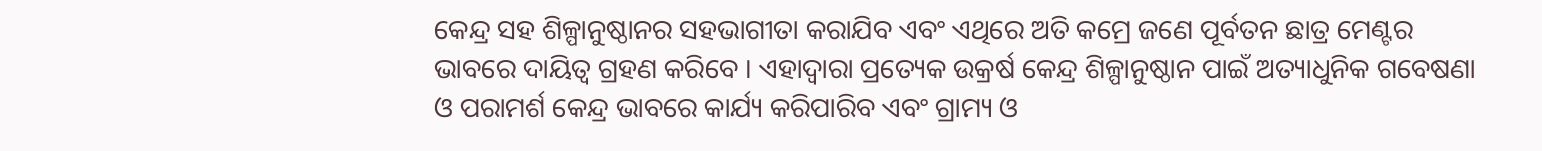କେନ୍ଦ୍ର ସହ ଶିଳ୍ପାନୁଷ୍ଠାନର ସହଭାଗୀତା କରାଯିବ ଏବଂ ଏଥିରେ ଅତି କମ୍ରେ ଜଣେ ପୂର୍ବତନ ଛାତ୍ର ମେଣ୍ଟର ଭାବରେ ଦାୟିତ୍ୱ ଗ୍ରହଣ କରିବେ । ଏହାଦ୍ୱାରା ପ୍ରତ୍ୟେକ ଉକ୍ରର୍ଷ କେନ୍ଦ୍ର ଶିଳ୍ପାନୁଷ୍ଠାନ ପାଇଁ ଅତ୍ୟାଧୁନିକ ଗବେଷଣା ଓ ପରାମର୍ଶ କେନ୍ଦ୍ର ଭାବରେ କାର୍ଯ୍ୟ କରିପାରିବ ଏବଂ ଗ୍ରାମ୍ୟ ଓ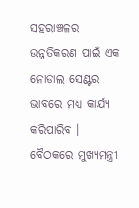ସହରାଞ୍ଚଳର ଉନ୍ନତିକରଣ ପାଇଁ ଏକ ନୋଡାଲ ସେଣ୍ଟର ଭାବରେ ମଧ୍ୟ କାର୍ଯ୍ୟ କରିପାରିବ ।
ବୈଠକରେ ମୁଖ୍ୟମନ୍ତ୍ରୀ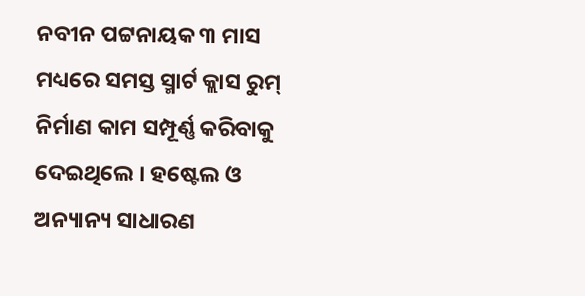ନବୀନ ପଟ୍ଟନାୟକ ୩ ମାସ ମଧ୍ୟରେ ସମସ୍ତ ସ୍ମାର୍ଟ କ୍ଲାସ ରୁମ୍ ନିର୍ମାଣ କାମ ସମ୍ପୂର୍ଣ୍ଣ କରିବାକୁ ଦେଇଥିଲେ । ହଷ୍ଟେଲ ଓ ଅନ୍ୟାନ୍ୟ ସାଧାରଣ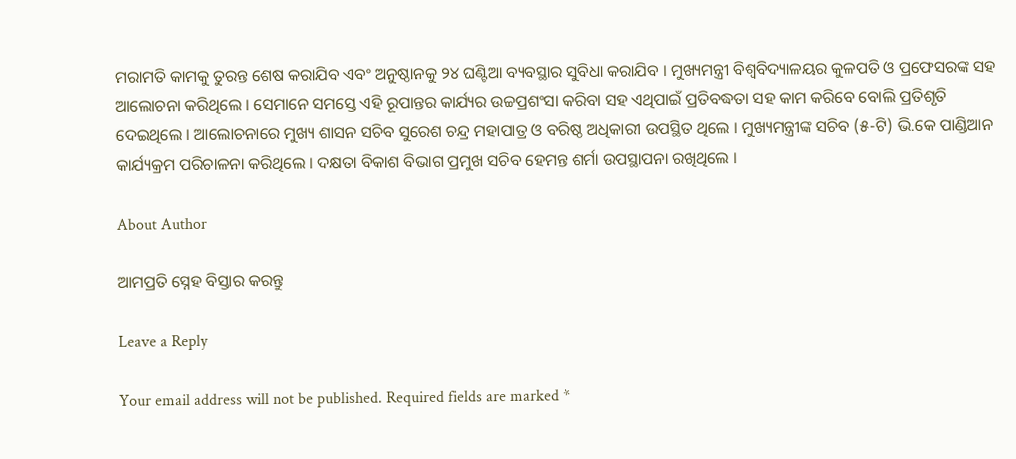ମରାମତି କାମକୁ ତୁରନ୍ତ ଶେଷ କରାଯିବ ଏବଂ ଅନୁଷ୍ଠାନକୁ ୨୪ ଘଣ୍ଟିଆ ବ୍ୟବସ୍ଥାର ସୁବିଧା କରାଯିବ । ମୁଖ୍ୟମନ୍ତ୍ରୀ ବିଶ୍ୱବିଦ୍ୟାଳୟର କୁଳପତି ଓ ପ୍ରଫେସରଙ୍କ ସହ ଆଲୋଚନା କରିଥିଲେ । ସେମାନେ ସମସ୍ତେ ଏହି ରୂପାନ୍ତର କାର୍ଯ୍ୟର ଉଚ୍ଚପ୍ରଶଂସା କରିବା ସହ ଏଥିପାଇଁ ପ୍ରତିବଦ୍ଧତା ସହ କାମ କରିବେ ବୋଲି ପ୍ରତିଶୃତି ଦେଇଥିଲେ । ଆଲୋଚନାରେ ମୁଖ୍ୟ ଶାସନ ସଚିବ ସୁରେଶ ଚନ୍ଦ୍ର ମହାପାତ୍ର ଓ ବରିଷ୍ଠ ଅଧିକାରୀ ଉପସ୍ଥିତ ଥିଲେ । ମୁଖ୍ୟମନ୍ତ୍ରୀଙ୍କ ସଚିବ (୫-ଟି) ଭି.କେ ପାଣ୍ଡିଆନ କାର୍ଯ୍ୟକ୍ରମ ପରିଚାଳନା କରିଥିଲେ । ଦକ୍ଷତା ବିକାଶ ବିଭାଗ ପ୍ରମୁଖ ସଚିବ ହେମନ୍ତ ଶର୍ମା ଉପସ୍ଥାପନା ରଖିଥିଲେ ।

About Author

ଆମପ୍ରତି ସ୍ନେହ ବିସ୍ତାର କରନ୍ତୁ

Leave a Reply

Your email address will not be published. Required fields are marked *